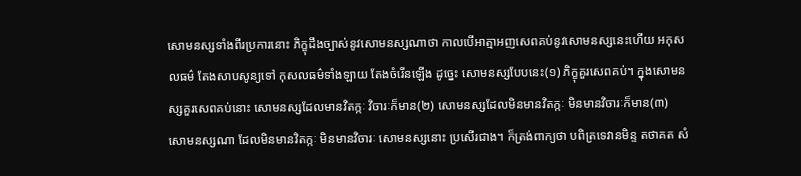សោមនស្សទាំងពីរប្រការនោះ ភិក្ខុដឹងច្បាស់នូវសោមនស្សណាថា កាលបើអាត្មាអញសេពគប់នូវសោមនស្សនេះហើយ អកុសលធម៌ តែងសាបសូន្យទៅ កុសលធម៌ទាំងឡាយ តែងចំរើនឡើង ដូច្នេះ សោមនស្សបែបនេះ(១) ភិក្ខុគួរសេពគប់។ ក្នុងសោមនស្សគួរសេពគប់នោះ សោមនស្សដែលមានវិតក្កៈ វិចារៈក៏មាន(២) សោមនស្សដែលមិនមានវិតក្កៈ មិនមានវិចារៈក៏មាន(៣) សោមនស្សណា ដែលមិនមានវិតក្កៈ មិនមានវិចារៈ សោមនស្សនោះ ប្រសើរជាង។ ក៏ត្រង់ពាក្យថា បពិត្រទេវានមិន្ទ តថាគត សំ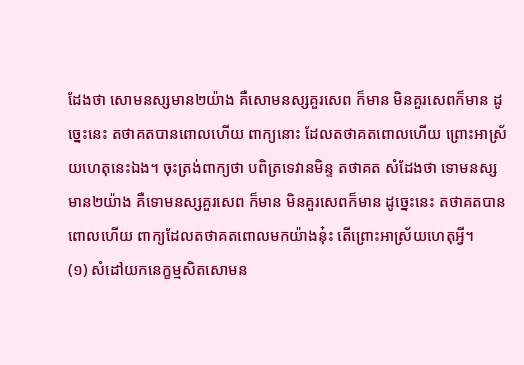ដែងថា សោមនស្សមាន២យ៉ាង គឺសោមនស្សគួរសេព ក៏មាន មិនគួរសេពក៏មាន ដូច្នេះនេះ តថាគតបានពោលហើយ ពាក្យនោះ ដែលតថាគតពោលហើយ ព្រោះអាស្រ័យហេតុនេះឯង។ ចុះត្រង់ពាក្យថា បពិត្រទេវានមិន្ទ តថាគត សំដែងថា ទោមនស្សមាន២យ៉ាង គឺទោមនស្សគួរសេព ក៏មាន មិនគួរសេពក៏មាន ដូច្នេះនេះ តថាគតបានពោលហើយ ពាក្យដែលតថាគតពោលមកយ៉ាងនុ៎ះ តើព្រោះអាស្រ័យហេតុអ្វី។
(១) សំដៅយកនេក្ខម្មសិតសោមន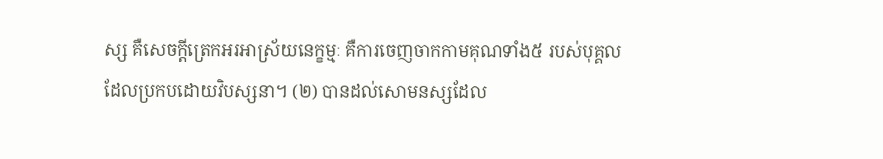ស្ស គឺសេចក្តីត្រេកអរអាស្រ័យនេក្ខម្មៈ គឺការចេញចាកកាមគុណទាំង៥ របស់បុគ្គលដែលប្រកបដោយវិបស្សនា។ (២) បានដល់សោមនស្សដែល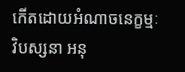កើតដោយអំណាចនេក្ខម្មៈ វិបស្សនា អនុ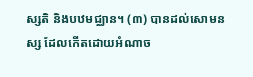ស្សតិ និងបឋមជ្ឈាន។ (៣) បានដល់សោមនស្ស ដែលកើតដោយអំណាច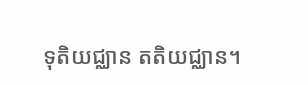ទុតិយជ្ឈាន តតិយជ្ឈាន។